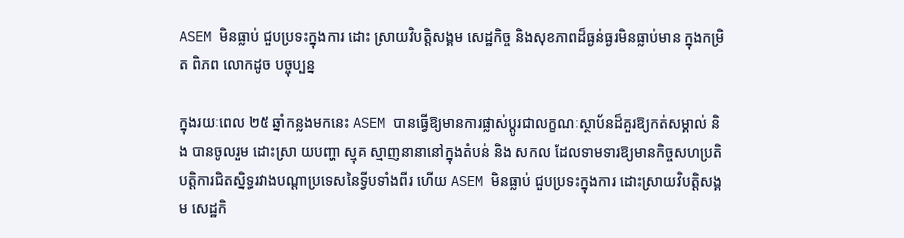ASEM មិនធ្លាប់ ជួបប្រទះក្នុងការ ដោះ ស្រាយវិបត្តិសង្គម សេដ្ឋកិច្ច និងសុខភាពដ៏ធ្ងន់ធ្ងរមិនធ្លាប់មាន ក្នុងកម្រិត ពិភព លោកដូច បច្ចុប្បន្ន

ក្នុងរយៈពេល ២៥ ឆ្នាំកន្លងមកនេះ ASEM បានធ្វើឱ្យមានការផ្លាស់ប្តូរជាលក្ខណៈស្ថាប័នដ៏គួរឱ្យកត់សម្គាល់ និង បានចូលរួម ដោះស្រា យបញ្ហា ស្មុគ ស្មាញនានានៅក្នុងតំបន់ និង សកល ដែលទាមទារឱ្យមានកិច្ចសហប្រតិបត្តិការជិតស្និទ្ធរវាងបណ្តាប្រទេសនៃទ្វីបទាំងពីរ ហើយ ASEM មិនធ្លាប់ ជួបប្រទះក្នុងការ ដោះស្រាយវិបត្តិសង្គម សេដ្ឋកិ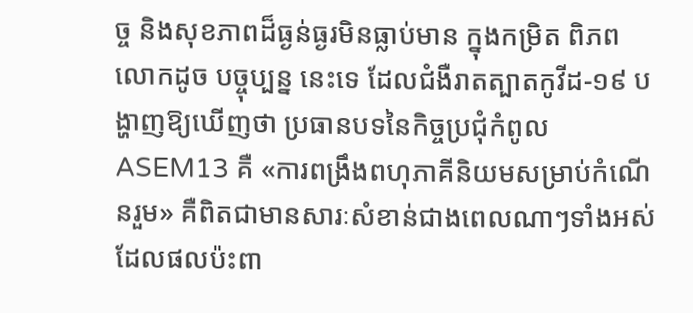ច្ច និងសុខភាពដ៏ធ្ងន់ធ្ងរមិនធ្លាប់មាន ក្នុងកម្រិត ពិភព លោកដូច បច្ចុប្បន្ន នេះទេ ដែលជំងឺរាតត្បាតកូវីដ-១៩ បង្ហាញឱ្យឃើញថា ប្រធានបទនៃកិច្ចប្រជុំកំពូល ASEM13 គឺ «ការពង្រឹងពហុភាគីនិយមសម្រាប់កំណើនរួម» គឺពិតជាមានសារៈសំខាន់ជាងពេលណាៗទាំងអស់ ដែលផលប៉ះពា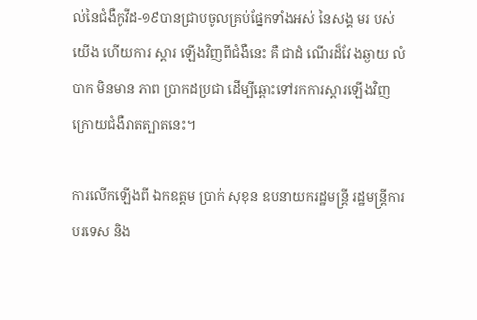ល់នៃជំងឺកូវីដ-១៩បានជ្រាបចូលគ្រប់ផ្នែកទាំងអស់ នៃសង្គ មរ បស់យើង ហើយការ ស្តារ ឡើងវិញពីជំងឺនេះ គឺ ជាដំ ណើរដ៏វែ ងឆ្ងាយ លំបាក មិនមាន ភាព ប្រាកដប្រជា ដើម្បីឆ្ពោះទៅរកការស្តារឡើងវិញក្រោយជំងឺរាតត្បាតនេះ។

ការលើកឡើងពី ឯកឧត្តម ប្រាក់ សុខុន ឧបនាយករដ្ឋមន្រ្តី រដ្ឋមន្រ្តីការបរទេស និង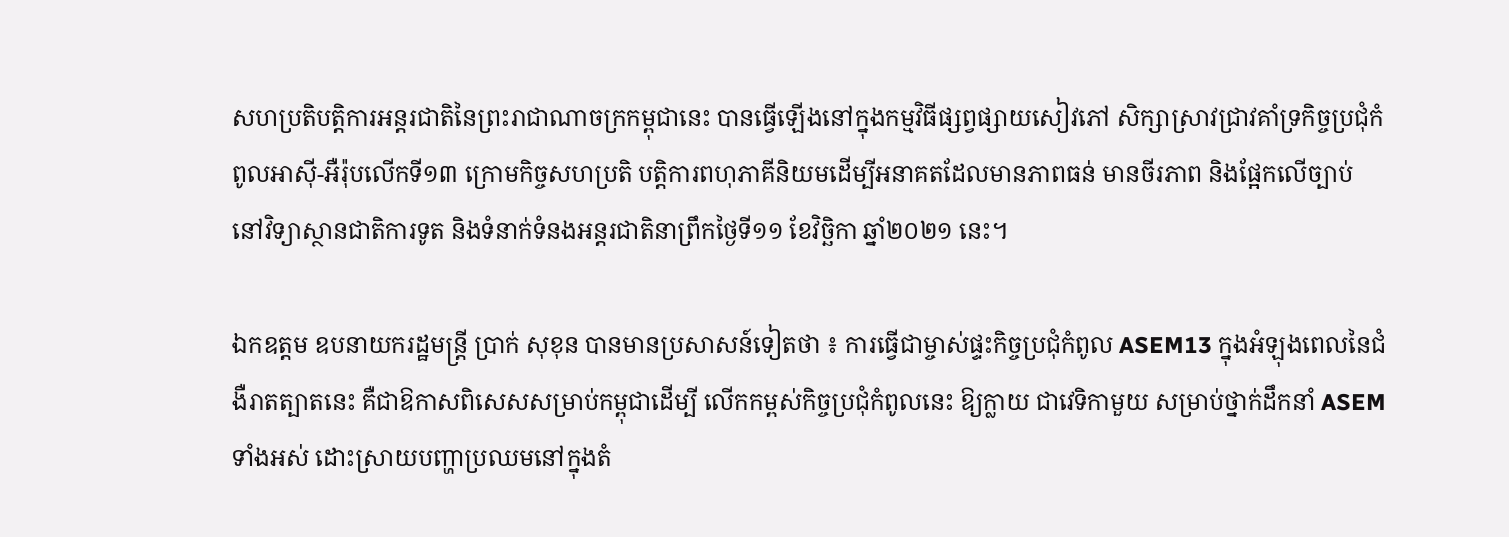សហប្រតិបត្តិការអន្តរជាតិនៃព្រះរាជាណាចក្រកម្ពុជានេះ បានធ្វើឡើងនៅក្នុងកម្មវិធីផ្សព្វផ្សាយសៀវភៅ សិក្សាស្រាវជ្រាវគាំទ្រកិច្ចប្រជុំកំពូលអាស៊ី-អឺរ៉ុបលើកទី១៣ ក្រោមកិច្ចសហប្រតិ បត្តិការពហុភាគីនិយមដើម្បីអនាគតដែលមានភាពធន់ មានចីរភាព និងផ្អែកលើច្បាប់ នៅវិទ្យាស្ថានជាតិការទូត និងទំនាក់ទំនងអន្តរជាតិនាព្រឹកថ្ងៃទី១១ ខែវិច្ឆិកា ឆ្នាំ២០២១ នេះ។

ឯកឧត្តម ឧបនាយករដ្ឋមន្រ្ដី ប្រាក់ សុខុន បានមានប្រសាសន៍ទៀតថា ៖ ការធ្វើជាម្ចាស់ផ្ទះកិច្ចប្រជុំកំពូល ASEM13 ក្នុងអំឡុងពេលនៃជំងឺរាតត្បាតនេះ គឺជាឱកាសពិសេសសម្រាប់កម្ពុជាដើម្បី លើកកម្ពស់កិច្ចប្រជុំកំពូលនេះ ឱ្យក្លាយ ជាវេទិកាមួយ សម្រាប់ថ្នាក់ដឹកនាំ ASEM ទាំងអស់ ដោះស្រាយបញ្ហាប្រឈមនៅក្នុងតំ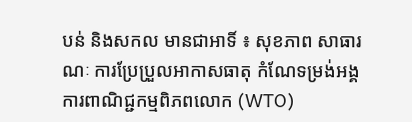បន់ និងសកល មានជាអាទិ៍ ៖ សុខភាព សាធារណៈ ការប្រែប្រួលអាកាសធាតុ កំណែទម្រង់អង្គការពាណិជ្ជកម្មពិភពលោក (WTO)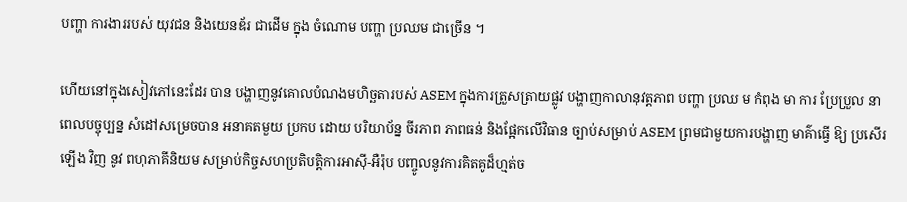បញ្ហា ការងាររបស់ យុវជន និងយេនឌ័រ ជាដើម ក្នុង ចំណោម បញ្ហា ប្រឈម ជាច្រើន ។

ហើយនៅក្នុងសៀវភៅនេះដែរ បាន បង្ហាញនូវគោលបំណងមហិច្ឆតារបស់ ASEM ក្នុងការត្រួសត្រាយផ្លូវ បង្ហាញកាលានុវត្តភាព បញ្ហា ប្រឈ ម កំពុង មា ការ ប្រែប្រួល នាពេលបច្ចុប្បន្ន សំដៅសម្រេចបាន អនាគតមួយ ប្រកប ដោយ បរិយាប័ន្ន ចីរភាព ភាពធន់ និងផ្អែកលើវិធាន ច្បាប់សម្រាប់ ASEM ព្រមជាមួយការបង្ហាញ មាគ៌ាធ្វើ ឱ្យ ប្រសើរឡើង វិញ នូវ ពហុភាគីនិយម សម្រាប់កិច្ចសហប្រតិបត្តិការអាស៊ី-អឺរ៉ុប បញ្ចូលនូវការគិតគូដ៏ហ្មត់ច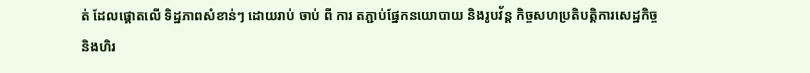ត់ ដែលផ្តោតលើ ទិដ្ឋភាពសំខាន់ៗ ដោយរាប់ ចាប់ ពី ការ តភ្ជាប់ផ្នែកនយោបាយ និងរូបវ័ន្ត កិច្ចសហប្រតិបត្តិការសេដ្ឋកិច្ច និងហិរ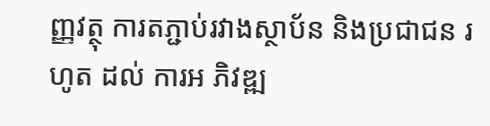ញ្ញវត្ថុ ការតភ្ជាប់រវាងស្ថាប័ន និងប្រជាជន រហូត ដល់ ការអ ភិវឌ្ឍ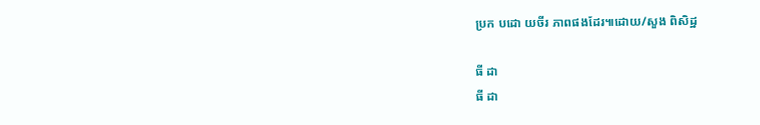ប្រក បដោ យចីរ ភាពផងដែរ៕ដោយ/សួង ពិសិដ្ឋ

ធី ដា
ធី ដា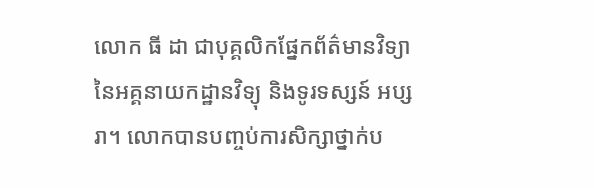លោក ធី ដា ជាបុគ្គលិកផ្នែកព័ត៌មានវិទ្យានៃអគ្គនាយកដ្ឋានវិទ្យុ និងទូរទស្សន៍ អប្សរា។ លោកបានបញ្ចប់ការសិក្សាថ្នាក់ប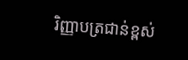រិញ្ញាបត្រជាន់ខ្ពស់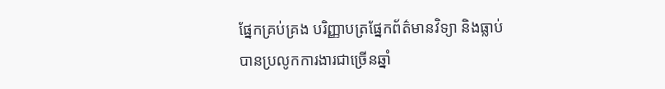ផ្នែកគ្រប់គ្រង បរិញ្ញាបត្រផ្នែកព័ត៌មានវិទ្យា និងធ្លាប់បានប្រលូកការងារជាច្រើនឆ្នាំ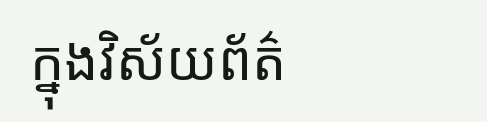ក្នុងវិស័យព័ត៌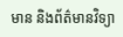មាន និងព័ត៌មានវិទ្យា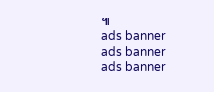៕
ads banner
ads banner
ads banner